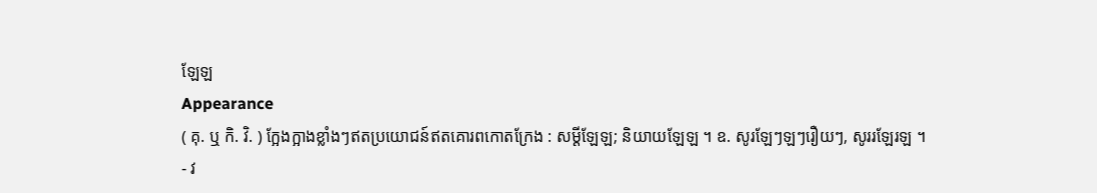ឡែឡ
Appearance
( គុ. ឬ កិ. វិ. ) ក្អែងក្អាងខ្លាំងៗឥតប្រយោជន៍ឥតគោរពកោតក្រែង : សម្ដីឡែឡ; និយាយឡែឡ ។ ឧ. សូរឡែៗឡៗរឿយៗ, សូររឡែរឡ ។
- វ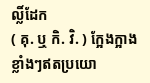ល្លិ៍ដែក
( គុ. ឬ កិ. វិ. ) ក្អែងក្អាងខ្លាំងៗឥតប្រយោ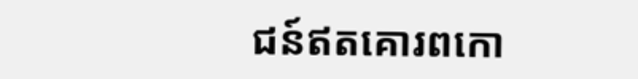ជន៍ឥតគោរពកោ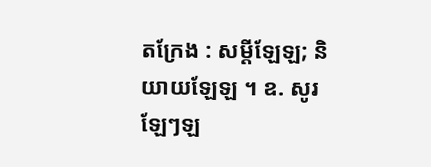តក្រែង : សម្ដីឡែឡ; និយាយឡែឡ ។ ឧ. សូរឡែៗឡ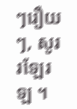ៗរឿយៗ, សូររឡែរឡ ។